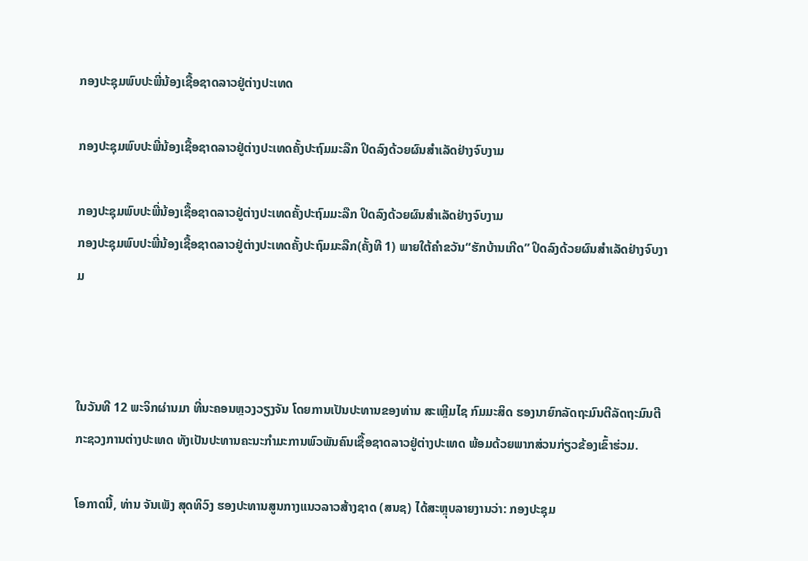ກອງປະຊຸມພົບປະພີ່ນ້ອງເຊື້ອຊາດລາວຢູ່ຕ່າງປະເທດ

ກອງປະຊຸມພົບປະພີ່ນ້ອງເຊື້ອຊາດລາວຢູ່ຕ່າງປະເທດຄັ້ງປະຖົມມະລືກ ປິດລົງດ້ວຍຜົນສຳເລັດຢ່າງຈົບງາມ

ກອງປະຊຸມພົບປະພີ່ນ້ອງເຊື້ອຊາດລາວຢູ່ຕ່າງປະເທດຄັ້ງປະຖົມມະລືກ ປິດລົງດ້ວຍຜົນສຳເລັດຢ່າງຈົບງາມ
ກອງປະຊຸມພົບປະພີ່ນ້ອງເຊື້ອຊາດລາວຢູ່ຕ່າງປະເທດຄັ້ງປະຖົມມະລືກ(ຄັ້ງທີ 1) ພາຍໃຕ້ຄໍາຂວັນ“ຮັກບ້ານເກີດ” ປິດລົງດ້ວຍຜົນສໍາເລັດຢ່າງຈົບງາມ



ໃນວັນທີ 12 ພະຈິກຜ່ານມາ ທີ່ນະຄອນຫຼວງວຽງຈັນ ໂດຍການເປັນປະທານຂອງທ່ານ ສະເຫຼີມໄຊ ກົມມະສິດ ຮອງນາຍົກລັດຖະມົນຕີລັດຖະມົນຕີກະຊວງການຕ່າງປະເທດ ທັງເປັນປະທານຄະນະກຳມະການພົວພັນຄົນເຊື້ອຊາດລາວຢູ່ຕ່າງປະເທດ ພ້ອມດ້ວຍພາກສ່ວນກ່ຽວຂ້ອງເຂົ້າຮ່ວມ.

ໂອກາດນີ້, ທ່ານ ຈັນເພັງ ສຸດທິວົງ ຮອງປະທານສູນກາງແນວລາວສ້າງຊາດ (ສນຊ) ໄດ້ສະຫຼຸບລາຍງານວ່າ: ກອງປະຊຸມ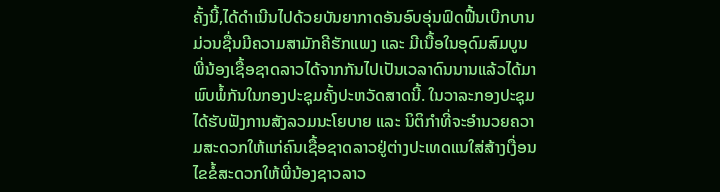ຄັ້ງນີ້,ໄດ້ດໍາເນີນໄປດ້ວຍບັນຍາກາດອັນອົບອຸ່ນຟົດຟື້ນເບີກບານມ່ວນຊື່ນມີຄວາມສາມັກຄີຮັກແພງ ແລະ ມີເນື້ອໃນອຸດົມສົມບູນ ພີ່ນ້ອງເຊື້ອຊາດລາວໄດ້ຈາກກັນໄປເປັນເວລາດົນນານແລ້ວໄດ້ມາພົບພໍ້ກັນໃນກອງປະຊຸມຄັ້ງປະຫວັດສາດນີ້. ໃນວາລະກອງປະຊຸມໄດ້ຮັບຟັງການສັງລວມນະໂຍບາຍ ແລະ ນິຕິກຳທີ່ຈະອຳນວຍຄວາມສະດວກໃຫ້ແກ່ຄົນເຊື້ອຊາດລາວຢູ່ຕ່າງປະເທດແນໃສ່ສ້າງເງື່ອນໄຂຂໍ້ສະດວກໃຫ້ພີ່ນ້ອງຊາວລາວ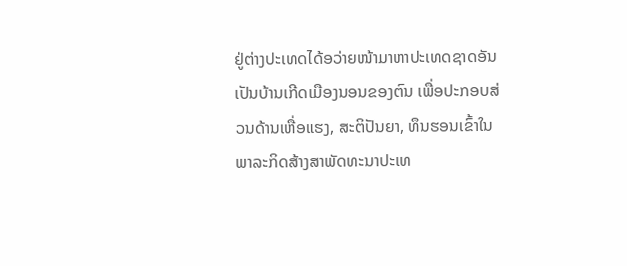ຢູ່ຕ່າງປະເທດໄດ້ອວ່າຍໜ້າມາຫາປະເທດຊາດອັນເປັນບ້ານເກີດເມືອງນອນຂອງຕົນ ເພື່ອປະກອບສ່ວນດ້ານເຫື່ອແຮງ, ສະຕິປັນຍາ, ທຶນຮອນເຂົ້າໃນພາລະກິດສ້າງສາພັດທະນາປະເທ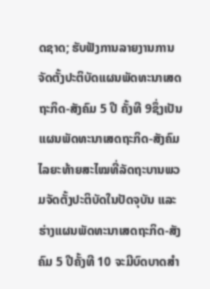ດຊາດ; ຮັບຟັງການລາຍງານການຈັດຕັ້ງປະຕິບັດແຜນພັດທະນາເສດຖະກິດ-ສັງຄົມ 5 ປີ ຄັ້ງທີ 9ຊຶ່ງເປັນແຜນພັດທະນາເສດຖະກິດ-ສັງຄົມໄລຍະທ້າຍສະໄໝທີ່ລັດຖະບານພວມຈັດຕັ້ງປະຕິບັດໃນປັດຈຸບັນ ແລະ ຮ່າງແຜນພັດທະນາເສດຖະກິດ-ສັງຄົມ 5 ປີຄັ້ງທີ 10 ຈະມີບົດບາດສໍາ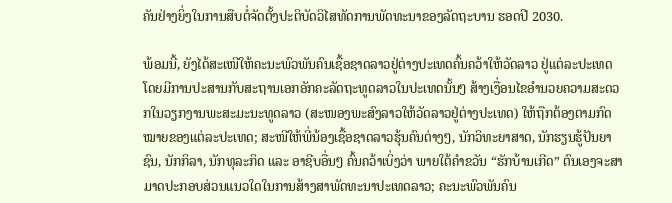ຄັນຢ່າງຍິ່ງໃນການສືບຕໍ່ຈັດຕັ້ງປະຕິບັດວິໄສທັດການພັດທະນາຂອງລັດຖະບານ ຮອດປີ 2030.

ພ້ອມນີ້, ຍັງໄດ້ສະເໜີໃຫ້ຄະນະພົວພັນຄົນເຊື້ອຊາດລາວຢູ່ຕ່າງປະເທດຄົ້ນຄວ້າໃຫ້ວັດລາວ ຢູ່ແຕ່ລະປະເທດໂດຍມີການປະສານກັບສະຖານເອກອັກຄະລັດຖະທູດລາວໃນປະເທດນັ້ນໆ ສ້າງເງື່ອນໄຂອຳນວຍຄວາມສະດວກໃນວຽກງານພະສະມະນະທູດລາວ (ສະໜອງພະສົງລາວໃຫ້ວັດລາວຢູ່ຕ່າງປະເທດ) ໃຫ້ຖືກຕ້ອງຕາມກົດໝາຍຂອງແຕ່ລະປະເທດ; ສະໜີໃຫ້ພີ່ນ້ອງເຊື້ອຊາດລາວຮຸ້ນຄົນຕ່າງໆ, ນັກວິທະຍາສາດ, ນັກຮຽນຮູ້ປັນຍາຊົນ, ນັກກິລາ, ນັກທຸລະກິດ ແລະ ອາຊີບອື່ນໆ ຄົ້ນຄວ້າເບິ່ງວ່າ ພາຍໃຕ້ຄໍາຂວັນ “ຮັກບ້ານເກີດ” ຕົນເອງຈະສາມາດປະກອບສ່ວນແນວໃດໃນການສ້າງສາພັດທະນາປະເທດລາວ; ຄະນະພົວພັນຄົນ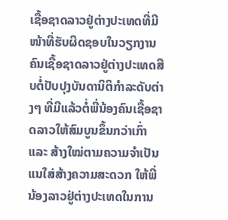ເຊື້ອຊາດລາວຢູ່ຕ່າງປະເທດທີ່ມີໜ້າທີ່ຮັບຜິດຊອບໃນວຽກງານຄົນເຊື້ອຊາດລາວຢູ່ຕ່າງປະເທດສືບຕໍ່ປັບປຸງບັນດານິຕິກຳລະດັບຕ່າງໆ ທີ່ມີແລ້ວຕໍ່ພີ່ນ້ອງຄົນເຊື້ອຊາດລາວໃຫ້ສົມບູນຂຶ້ນກວ່າເກົ່າ ແລະ ສ້າງໃໝ່ຕາມຄວາມຈຳເປັນແນໃສ່ສ້າງຄວາມສະດວກ ໃຫ້ພີ່ນ້ອງລາວຢູ່ຕ່າງປະເທດໃນການ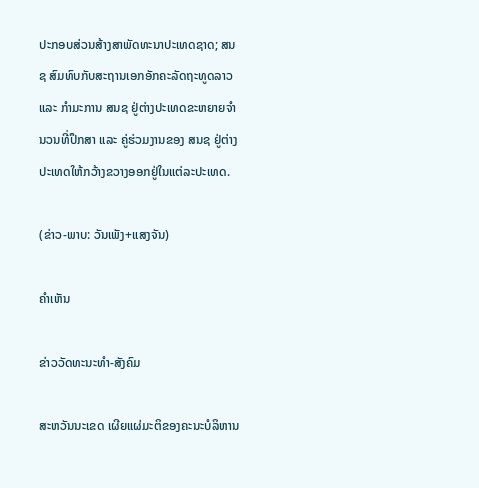ປະກອບສ່ວນສ້າງສາພັດທະນາປະເທດຊາດ; ສນຊ ສົມທົບກັບສະຖານເອກອັກຄະລັດຖະທູດລາວ ແລະ ກໍາມະການ ສນຊ ຢູ່ຕ່າງປະເທດຂະຫຍາຍຈໍານວນທີ່ປຶກສາ ແລະ ຄູ່ຮ່ວມງານຂອງ ສນຊ ຢູ່ຕ່າງປະເທດໃຫ້ກວ້າງຂວາງອອກຢູ່ໃນແຕ່ລະປະເທດ.

(ຂ່າວ-ພາບ: ວັນເພັງ+ແສງຈັນ)

ຄໍາເຫັນ

ຂ່າວວັດທະນະທຳ-ສັງຄົມ

ສະຫວັນນະເຂດ ເຜີຍແຜ່ມະຕິຂອງຄະນະບໍລິຫານ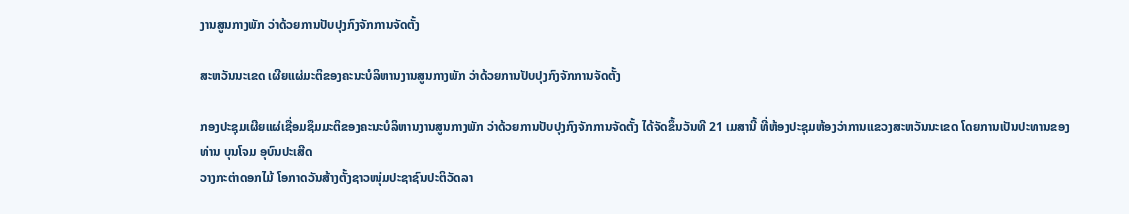ງານສູນກາງພັກ ວ່າດ້ວຍການປັບປຸງກົງຈັກການຈັດຕັ້ງ

ສະຫວັນນະເຂດ ເຜີຍແຜ່ມະຕິຂອງຄະນະບໍລິຫານງານສູນກາງພັກ ວ່າດ້ວຍການປັບປຸງກົງຈັກການຈັດຕັ້ງ

ກອງປະຊຸມເຜີຍແຜ່ເຊື່ອມຊຶມມະຕິຂອງຄະນະບໍລິຫານງານສູນກາງພັກ ວ່າດ້ວຍການປັບປຸງກົງຈັກການຈັດຕັ້ງ ໄດ້ຈັດຂຶ້ນວັນທີ 21 ເມສານີ້ ທີ່ຫ້ອງປະຊຸມຫ້ອງວ່າການແຂວງສະຫວັນນະເຂດ ໂດຍການເປັນປະທານຂອງທ່ານ ບຸນໂຈມ ອຸບົນປະເສີດ
ວາງກະຕ່າດອກໄມ້ ໂອກາດວັນສ້າງຕັ້ງຊາວໜຸ່ມປະຊາຊົນປະຕິວັດລາ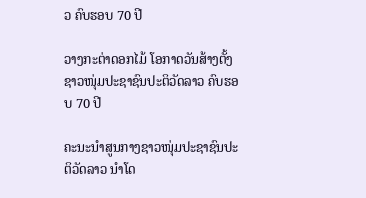ວ ຄົບຮອບ 70 ປີ

ວາງກະຕ່າດອກໄມ້ ໂອກາດວັນສ້າງຕັ້ງຊາວໜຸ່ມປະຊາຊົນປະຕິວັດລາວ ຄົບຮອບ 70 ປີ

ຄະນະນຳສູນກາງຊາວໜຸ່ມປະຊາຊົນປະຕິວັດລາວ ນຳໂດ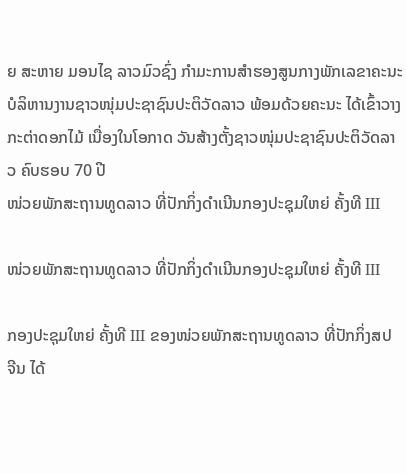ຍ ສະຫາຍ ມອນໄຊ ລາວມົວຊົ່ງ ກຳມະການສໍາຮອງສູນກາງພັກເລຂາຄະນະບໍລິຫານງານຊາວໜຸ່ມປະຊາຊົນປະຕິວັດລາວ ພ້ອມດ້ວຍຄະນະ ໄດ້ເຂົ້າວາງກະຕ່າດອກໄມ້ ເນື່ອງໃນໂອກາດ ວັນສ້າງຕັ້ງຊາວໜຸ່ມປະຊາຊົນປະຕິວັດລາວ ຄົບຮອບ 70 ປີ
ໜ່ວຍພັກສະຖານທູດລາວ ທີ່ປັກກິ່ງດຳເນີນກອງປະຊຸມໃຫຍ່ ຄັ້ງທີ III

ໜ່ວຍພັກສະຖານທູດລາວ ທີ່ປັກກິ່ງດຳເນີນກອງປະຊຸມໃຫຍ່ ຄັ້ງທີ III

ກອງປະຊຸມໃຫຍ່ ຄັ້ງທີ III ຂອງໜ່ວຍພັກສະຖານທູດລາວ ທີ່ປັກກິ່ງສປ ຈີນ ໄດ້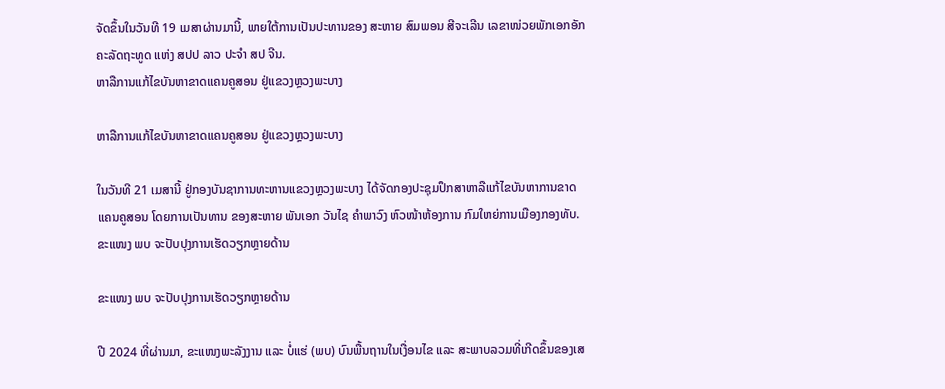ຈັດຂຶ້ນໃນວັນທີ 19 ເມສາຜ່ານມານີ້, ພາຍໃຕ້ການເປັນປະທານຂອງ ສະຫາຍ ສົມພອນ ສີຈະເລີນ ເລຂາໜ່ວຍພັກເອກອັກຄະລັດຖະທູດ ແຫ່ງ ສປປ ລາວ ປະຈຳ ສປ ຈີນ.
ຫາລືການແກ້ໄຂບັນຫາຂາດແຄນຄູສອນ ຢູ່ແຂວງຫຼວງພະບາງ

ຫາລືການແກ້ໄຂບັນຫາຂາດແຄນຄູສອນ ຢູ່ແຂວງຫຼວງພະບາງ

ໃນວັນທີ 21 ເມສານີ້ ຢູ່ກອງບັນຊາການທະຫານແຂວງຫຼວງພະບາງ ໄດ້ຈັດກອງປະຊຸມປຶກສາຫາລືແກ້ໄຂບັນຫາການຂາດແຄນຄູສອນ ໂດຍການເປັນທານ ຂອງສະຫາຍ ພັນເອກ ວັນໄຊ ຄຳພາວົງ ຫົວໜ້າຫ້ອງການ ກົມໃຫຍ່ການເມືອງກອງທັບ.
ຂະແໜງ ພບ ຈະປັບປຸງການເຮັດວຽກຫຼາຍດ້ານ

ຂະແໜງ ພບ ຈະປັບປຸງການເຮັດວຽກຫຼາຍດ້ານ

ປີ 2024 ທີ່ຜ່ານມາ, ຂະແໜງພະລັງງານ ແລະ ບໍ່ແຮ່ (ພບ) ບົນພື້ນຖານໃນເງື່ອນໄຂ ແລະ ສະພາບລວມທີ່ເກີດຂຶ້ນຂອງເສ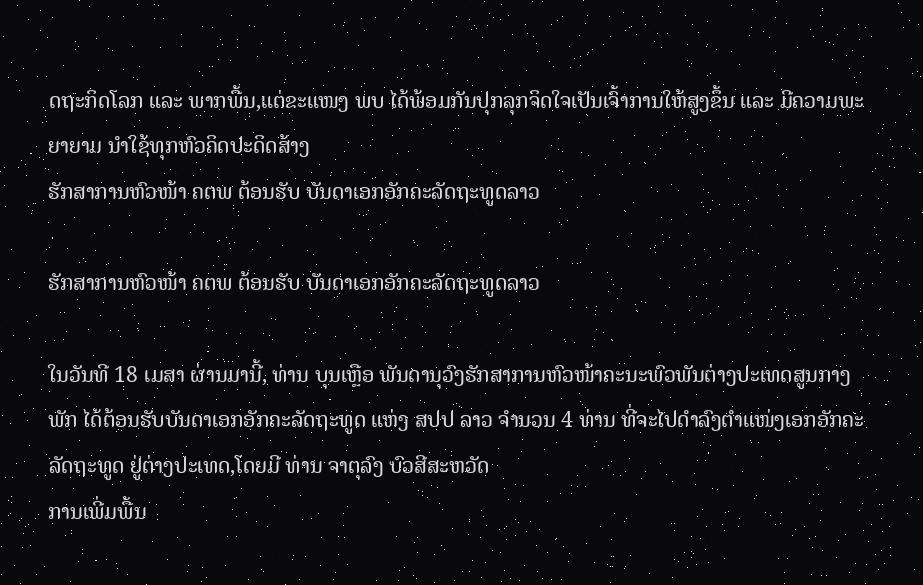ດຖະກິດໂລກ ແລະ ພາກພື້ນ,ແຕ່ຂະແໜງ ພບ ໄດ້ພ້ອມກັນປຸກລຸກຈິດໃຈເປັນເຈົ້າການໃຫ້ສູງຂຶ້ນ ແລະ ມີຄວາມພະຍາຍາມ ນໍາໃຊ້ທຸກຫົວຄິດປະດິດສ້າງ
ຮັກສາການຫົວໜ້າ ຄຕພ ຕ້ອນຮັບ ບັນດາເອກອັກຄະລັດຖະທູດລາວ

ຮັກສາການຫົວໜ້າ ຄຕພ ຕ້ອນຮັບ ບັນດາເອກອັກຄະລັດຖະທູດລາວ

ໃນວັນທີ 18 ເມສາ ຜ່ານມານີ້, ທ່ານ ບຸນເຫຼືອ ພັນດານຸວົງຮັກສາການຫົວໜ້າຄະນະພົວພັນຕ່າງປະເທດສູນກາງພັກ ໄດ້ຕ້ອນຮັບບັນດາເອກອັກຄະລັດຖະທູດ ແຫ່ງ ສປປ ລາວ ຈໍານວນ 4 ທ່ານ ທີ່ຈະໄປດໍາລົງຕໍາແໜ່ງເອກອັກຄະລັດຖະທູດ ຢູ່ຕ່າງປະເທດ,ໂດຍມີ ທ່ານ ຈາຕຸລົງ ບົວສີສະຫວັດ
ການເພີ່ມພື້ນ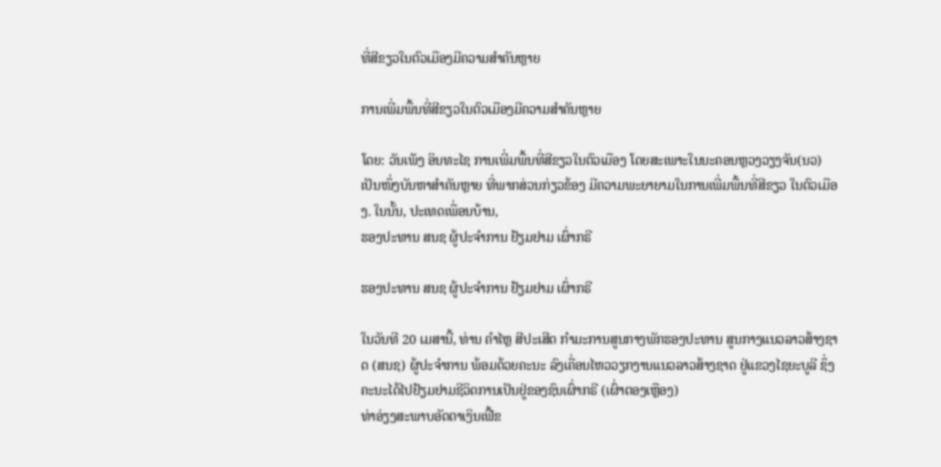ທີ່ສີຂຽວໃນຕົວເມືອງມີຄວາມສໍາຄັນຫຼາຍ

ການເພີ່ມພື້ນທີ່ສີຂຽວໃນຕົວເມືອງມີຄວາມສໍາຄັນຫຼາຍ

ໂດຍ: ວັນເພັງ ອິນທະໄຊ ການເພີ່ມພື້ນທີ່ສີຂຽວໃນຕົວເມືອງ ໂດຍສະເພາະໃນນະຄອນຫຼວງວຽງຈັນ(ນວ) ເປັນໜຶ່ງບັນຫາສໍາຄັນຫຼາຍ ທີ່ພາກສ່ວນກ່ຽວຂ້ອງ ມີຄວາມພະຍາຍາມໃນການເພີ່ມພື້ນທີ່ສີຂຽວ ໃນຕົວເມືອງ. ໃນນັ້ນ, ປະເທດເພື່ອນບ້ານ,
ຮອງປະທານ ສນຊ ຜູ້ປະຈໍາການ ຢ້ຽມຢາມ ເຜົ່າກຣີ

ຮອງປະທານ ສນຊ ຜູ້ປະຈໍາການ ຢ້ຽມຢາມ ເຜົ່າກຣີ

ໃນວັນທີ 20 ເມສານີ້, ທ່ານ ຄໍາໄຫຼ ສີປະເສີດ ກໍາມະການສູນກາງພັກຮອງປະທານ ສູນກາງແນວລາວສ້າງຊາດ (ສນຊ) ຜູ້ປະຈໍາການ ພ້ອມດ້ວຍຄະນະ ລົງເຄື່ອນໄຫວວຽກງານແນວລາວສ້າງຊາດ ຢູ່ແຂວງໄຊຍະບູລີ ຊຶ່ງຄະນະໄດ້ໄປຢ້ຽມຢາມຊີວິດການເປັນຢູ່ຂອງຊົນເຜົ່າກຣີ (ເຜົ່າຕອງເຫຼືອງ)
ທ່າອ່ຽງສະພາບອັດຕາເງິນເຟີ້ຂ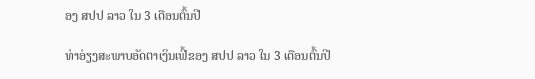ອງ ສປປ ລາວ ໃນ 3 ເດືອນຕົ້ນປີ

ທ່າອ່ຽງສະພາບອັດຕາເງິນເຟີ້ຂອງ ສປປ ລາວ ໃນ 3 ເດືອນຕົ້ນປີ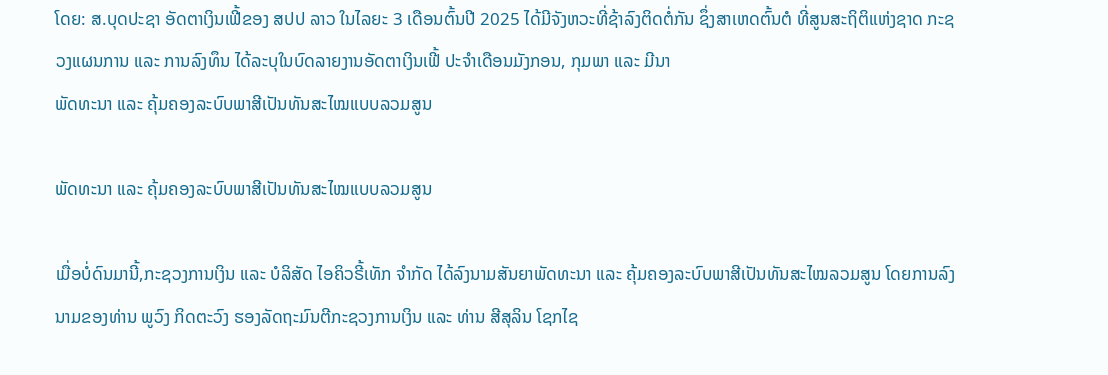ໂດຍ: ສ.ບຸດປະຊາ ອັດຕາເງິນເຟີ້ຂອງ ສປປ ລາວ ໃນໄລຍະ 3 ເດືອນຕົ້ນປີ 2025 ໄດ້ມີຈັງຫວະທີ່ຊ້າລົງຕິດຕໍ່ກັນ ຊຶ່ງສາເຫດຕົ້ນຕໍ ທີ່ສູນສະຖິຕິແຫ່ງຊາດ ກະຊວງແຜນການ ແລະ ການລົງທຶນ ໄດ້ລະບຸໃນບົດລາຍງານອັດຕາເງິນເຟີ້ ປະຈໍາເດືອນມັງກອນ, ກຸມພາ ແລະ ມີນາ
ພັດທະນາ ແລະ ຄຸ້ມຄອງລະບົບພາສີເປັນທັນສະໄໝແບບລວມສູນ

ພັດທະນາ ແລະ ຄຸ້ມຄອງລະບົບພາສີເປັນທັນສະໄໝແບບລວມສູນ

ເມື່ອບໍ່ດົນມານີ້,ກະຊວງການເງິນ ແລະ ບໍລິສັດ ໄອຄິວຣີ້ເທັກ ຈໍາກັດ ໄດ້ລົງນາມສັນຍາພັດທະນາ ແລະ ຄຸ້ມຄອງລະບົບພາສີເປັນທັນສະໄໝລວມສູນ ໂດຍການລົງນາມຂອງທ່ານ ພູວົງ ກິດຕະວົງ ຮອງລັດຖະມົນຕີກະຊວງການເງິນ ແລະ ທ່ານ ສີສຸລິນ ໂຊກໄຊ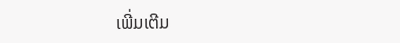ເພີ່ມເຕີມ